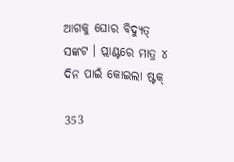ଆଗକୁ ଘୋର ବିଦ୍ୟୁତ୍ ସଙ୍କଟ । ପ୍ଲାଣ୍ଟରେ ମାତ୍ର ୪ ଦିନ ପାଇଁ କୋଇଲା ଷ୍ଟକ୍

353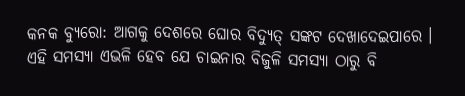କନକ ବ୍ୟୁରୋ: ଆଗକୁ ଦେଶରେ ଘୋର ବିଦ୍ୟୁତ୍ ସଙ୍କଟ ଦେଖାଦେଇପାରେ । ଏହି ସମସ୍ୟା ଏଭଳି ହେବ ଯେ ଚାଇନାର ବିଜୁଳି ସମସ୍ୟା ଠାରୁ ବି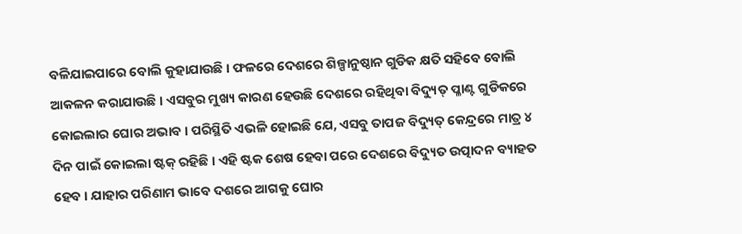ବଳିଯାଇପାରେ ବୋଲି କୁହାଯାଉଛି । ଫଳରେ ଦେଶରେ ଶିଳ୍ପାନୁଷ୍ଠାନ ଗୁଡିକ କ୍ଷତି ସହିବେ ବୋଲି ଆକଳନ କରାଯାଉଛି । ଏସବୁର ମୁଖ୍ୟ କାରଣ ହେଉଛି ଦେଶରେ ରହିଥିବା ବିଦ୍ୟୁତ୍ ପ୍ଳାଣ୍ଟ ଗୁଡିକରେ କୋଇଲାର ଘୋର ଅଭାବ । ପରିସ୍ଥିତି ଏଭଳି ହୋଇଛି ଯେ, ଏସବୁ ତାପଜ ବିଦ୍ୟୁତ୍ କେନ୍ଦ୍ରରେ ମାତ୍ର ୪ ଦିନ ପାଇଁ କୋଇଲା ଷ୍ଟକ୍ ରହିଛି । ଏହି ଷ୍ଟକ ଶେଷ ହେବା ପରେ ଦେଶରେ ବିଦ୍ୟୁତ ଉତ୍ପାଦନ ବ୍ୟାହତ ହେବ । ଯାହାର ପରିଣାମ ଭାବେ ଦଶରେ ଆଗକୁ ଘୋର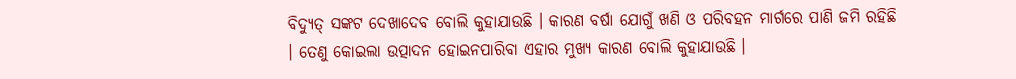ବିଦ୍ୟୁତ୍ ସଙ୍କଟ ଦେଖାଦେବ ବୋଲି କୁହାଯାଉଛି । କାରଣ ବର୍ଷା ଯୋଗୁଁ ଖଣି ଓ ପରିବହନ ମାର୍ଗରେ ପାଣି ଜମି ରହିଛି । ତେଣୁ କୋଇଲା ଉତ୍ପାଦନ ହୋଇନପାରିବା ଏହାର ମୁଖ୍ୟ କାରଣ ବୋଲି କୁହାଯାଉଛି ।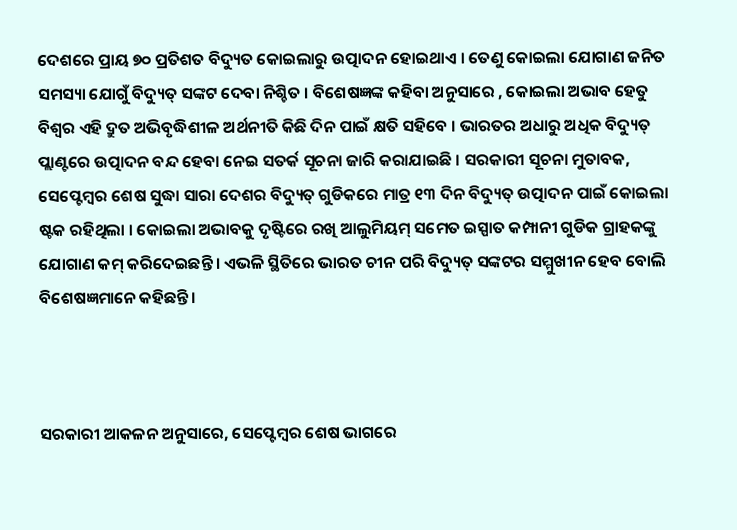ଦେଶରେ ପ୍ରାୟ ୭୦ ପ୍ରତିଶତ ବିଦ୍ୟୁତ କୋଇଲାରୁ ଉତ୍ପାଦନ ହୋଇଥାଏ । ତେଣୁ କୋଇଲା ଯୋଗାଣ ଜନିତ ସମସ୍ୟା ଯୋଗୁଁ ବିଦ୍ୟୁତ୍ ସଙ୍କଟ ଦେବା ନିଶ୍ଚିତ । ବିଶେଷଜ୍ଞଙ୍କ କହିବା ଅନୁସାରେ , କୋଇଲା ଅଭାବ ହେତୁ ବିଶ୍ୱର ଏହି ଦ୍ରୁତ ଅଭିବୃଦ୍ଧିଶୀଳ ଅର୍ଥନୀତି କିଛି ଦିନ ପାଇଁ କ୍ଷତି ସହିବେ । ଭାରତର ଅଧାରୁ ଅଧିକ ବିଦ୍ୟୁତ୍ ପ୍ଲାଣ୍ଟରେ ଉତ୍ପାଦନ ବନ୍ଦ ହେବା ନେଇ ସତର୍କ ସୂଚନା ଜାରି କରାଯାଇଛି । ସରକାରୀ ସୂଚନା ମୁତାବକ, ସେପ୍ଟେମ୍ବର ଶେଷ ସୁଦ୍ଧା ସାରା ଦେଶର ବିଦ୍ୟୁତ୍ ଗୁଡିକରେ ମାତ୍ର ୧୩ ଦିନ ବିଦ୍ୟୁତ୍ ଉତ୍ପାଦନ ପାଇଁ କୋଇଲା ଷ୍ଟକ ରହିଥିଲା । କୋଇଲା ଅଭାବକୁ ଦୃଷ୍ଟିରେ ରଖି ଆଲୁମିୟମ୍ ସମେତ ଇସ୍ପାତ କମ୍ପାନୀ ଗୁଡିକ ଗ୍ରାହକଙ୍କୁ ଯୋଗାଣ କମ୍ କରିଦେଇଛନ୍ତି । ଏଭଳି ସ୍ଥିତିରେ ଭାରତ ଚୀନ ପରି ବିଦ୍ୟୁତ୍ ସଙ୍କଟର ସମ୍ମୁଖୀନ ହେବ ବୋଲି ବିଶେଷଜ୍ଞମାନେ କହିଛନ୍ତି ।



ସରକାରୀ ଆକଳନ ଅନୁସାରେ, ସେପ୍ଟେମ୍ବର ଶେଷ ଭାଗରେ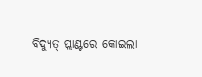ବିଦ୍ୟୁତ୍ ପ୍ଲାଣ୍ଟରେ କୋଇଲା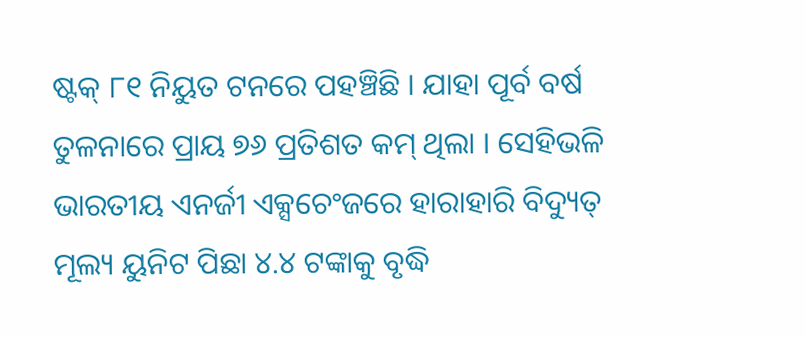ଷ୍ଟକ୍ ୮୧ ନିୟୁତ ଟନରେ ପହଞ୍ଚିଛି । ଯାହା ପୂର୍ବ ବର୍ଷ ତୁଳନାରେ ପ୍ରାୟ ୭୬ ପ୍ରତିଶତ କମ୍ ଥିଲା । ସେହିଭଳି ଭାରତୀୟ ଏନର୍ଜୀ ଏକ୍ସଚେଂଜରେ ହାରାହାରି ବିଦ୍ୟୁତ୍ ମୂଲ୍ୟ ୟୁନିଟ ପିଛା ୪.୪ ଟଙ୍କାକୁ ବୃଦ୍ଧି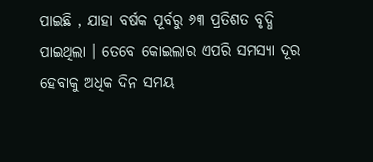ପାଇଛି , ଯାହା ବର୍ଷକ ପୂର୍ବରୁ ୬୩ ପ୍ରତିଶତ ବୃଦ୍ଧି ପାଇଥିଲା । ତେବେ କୋଇଲାର ଏପରି ସମସ୍ୟା ଦୂର ହେବାକୁ ଅଧିକ ଦିନ ସମୟ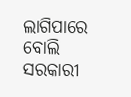ଲାଗିପାରେ ବୋଲି ସରକାରୀ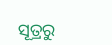ସୂତ୍ରରୁ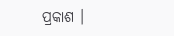ପ୍ରକାଶ ।